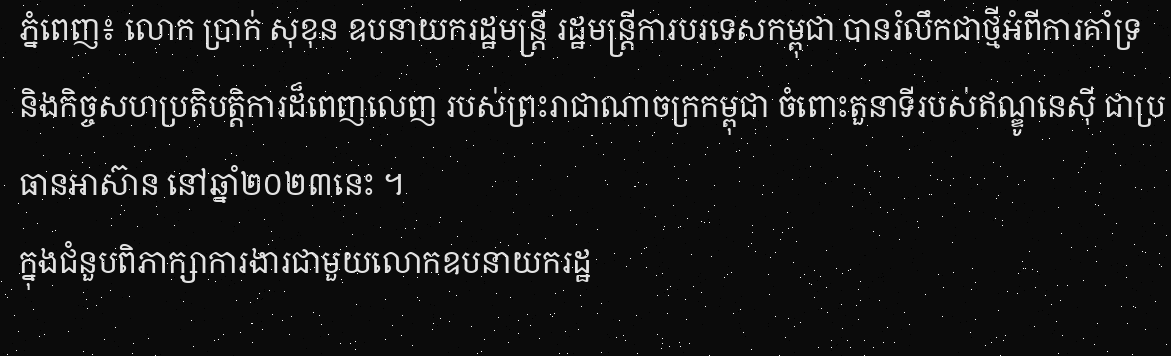ភ្នំពេញ៖ លោក ប្រាក់ សុខុន ឧបនាយករដ្ឋមន្រ្តី រដ្ឋមន្រ្តីការបរទេសកម្ពុជា បានរំលឹកជាថ្មីអំពីការគាំទ្រ និងកិច្ចសហប្រតិបត្តិការដ៏ពេញលេញ របស់ព្រះរាជាណាចក្រកម្ពុជា ចំពោះតួនាទីរបស់ឥណ្ឌូនេស៊ី ជាប្រធានអាស៊ាន នៅឆ្នាំ២០២៣នេះ ។
ក្នុងជំនួបពិភាក្សាការងារជាមួយលោកឧបនាយករដ្ឋ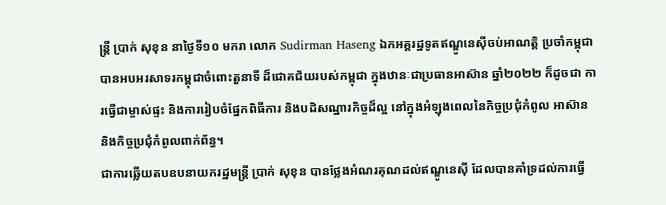ន្ត្រី ប្រាក់ សុខុន នាថ្ងៃទី១០ មករា លោក Sudirman Haseng ឯកអគ្គរដ្ឋទូតឥណ្ឌូនេស៊ីចប់អាណត្តិ ប្រចាំកម្ពុជា បានអបអរសាទរកម្ពុជាចំពោះតួនាទី ដ៏ជោគជ័យរបស់កម្ពុជា ក្នុងឋានៈជាប្រធានអាស៊ាន ឆ្នាំ២០២២ ក៏ដូចជា ការធ្វើជាម្ចាស់ផ្ទះ និងការរៀបចំផ្នែកពិធីការ និងបដិសណ្ឋារកិច្ចដ៏ល្អ នៅក្នុងអំឡុងពេលនៃកិច្ចប្រជុំកំពូល អាស៊ាន និងកិច្ចប្រជុំកំពូលពាក់ព័ន្ធ។
ជាការឆ្លើយតបឧបនាយករដ្ឋមន្ត្រី ប្រាក់ សុខុន បានថ្លែងអំណរគុណដល់ឥណ្ឌូនេស៊ី ដែលបានគាំទ្រដល់ការធ្វើ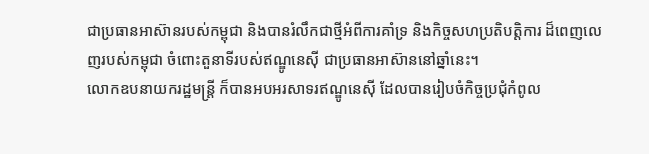ជាប្រធានអាស៊ានរបស់កម្ពុជា និងបានរំលឹកជាថ្មីអំពីការគាំទ្រ និងកិច្ចសហប្រតិបត្តិការ ដ៏ពេញលេញរបស់កម្ពុជា ចំពោះតួនាទីរបស់ឥណ្ឌូនេស៊ី ជាប្រធានអាស៊ាននៅឆ្នាំនេះ។
លោកឧបនាយករដ្ឋមន្ត្រី ក៏បានអបអរសាទរឥណ្ឌូនេស៊ី ដែលបានរៀបចំកិច្ចប្រជុំកំពូល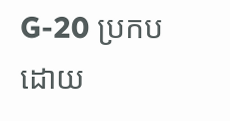G-20 ប្រកបដោយ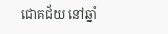ជោគជ័យ នៅឆ្នាំ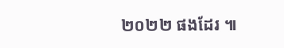២០២២ ផងដែរ ៕